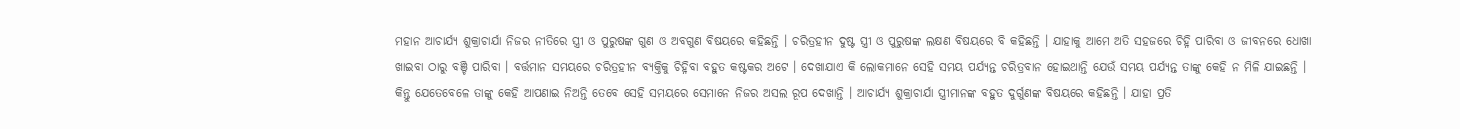ମହାନ ଆଚାର୍ଯ୍ୟ ଶୁକ୍ରାଚାର୍ଯା ନିଜର ନୀତିରେ ସ୍ତ୍ରୀ ଓ ପୁରୁଷଙ୍କ ଗୁଣ ଓ ଅବଗୁଣ ବିଷୟରେ କହିଛନ୍ତି । ଚରିତ୍ରହୀନ ଦୁଷ୍ଟ ସ୍ତ୍ରୀ ଓ ପୁରୁଷଙ୍କ ଲକ୍ଷଣ ବିଷୟରେ ବି କହିଛନ୍ତି । ଯାହାକୁ ଆମେ ଅତି ସହଜରେ ଚିହ୍ନି ପାରିବା ଓ ଜୀବନରେ ଧୋଖା ଖାଇବା ଠାରୁ ବଞ୍ଚି ପାରିବା । ବର୍ତ୍ତମାନ ସମୟରେ ଚରିତ୍ରହୀନ ବ୍ୟକ୍ତିକୁ ଚିହ୍ନିବା ବହୁତ କଷ୍ଟକର ଅଟେ । ଦେଖାଯାଏ କି ଲୋକମାନେ ସେହି ସମୟ ପର୍ଯ୍ୟନ୍ତ ଚରିତ୍ରବାନ ହୋଇଥାନ୍ତି ଯେଉଁ ସମୟ ପର୍ଯ୍ୟନ୍ତ ତାଙ୍କୁ କେହି ନ ମିଳି ଯାଇଛନ୍ତି ।
କିନ୍ତୁ ଯେତେବେଳେ ତାଙ୍କୁ କେହି ଆପଣାଇ ନିଅନ୍ତି ତେବେ ସେହି ସମୟରେ ସେମାନେ ନିଜର ଅସଲ ରୂପ ଦେଖାନ୍ତି । ଆଚାର୍ଯ୍ୟ ଶୁକ୍ରାଚାର୍ଯା ସ୍ତ୍ରୀମାନଙ୍କ ବହୁତ ଦୁର୍ଗୁଣଙ୍କ ବିଷୟରେ କହିଛନ୍ତି । ଯାହା ପ୍ରତି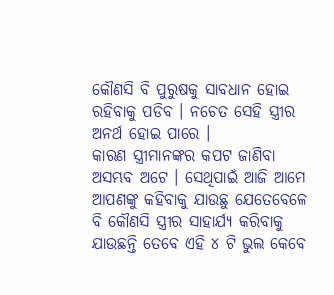କୌଣସି ବି ପୁରୁଷକୁ ସାବଧାନ ହୋଇ ରହିବାକୁ ପଡିବ । ନଚେତ ସେହି ସ୍ତ୍ରୀର ଅନର୍ଥ ହୋଇ ପାରେ ।
କାରଣ ସ୍ତ୍ରୀମାନଙ୍କର କପଟ ଜାଣିବା ଅସମ୍ଭବ ଅଟେ । ସେଥିପାଇଁ ଆଜି ଆମେ ଆପଣଙ୍କୁ କହିବାକୁ ଯାଉଛୁ ଯେତେବେଳେ ବି କୌଣସି ସ୍ତ୍ରୀର ସାହାର୍ଯ୍ୟ କରିବାକୁ ଯାଉଛନ୍ତି ତେବେ ଏହି ୪ ଟି ଭୁଲ କେବେ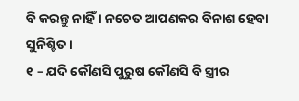ବି କରନ୍ତୁ ନାହିଁ । ନଚେତ ଆପଣକର ବିନାଶ ହେବା ସୁନିଶ୍ଚିତ ।
୧ – ଯଦି କୌଣସି ପୁରୁଷ କୌଣସି ବି ସ୍ତ୍ରୀର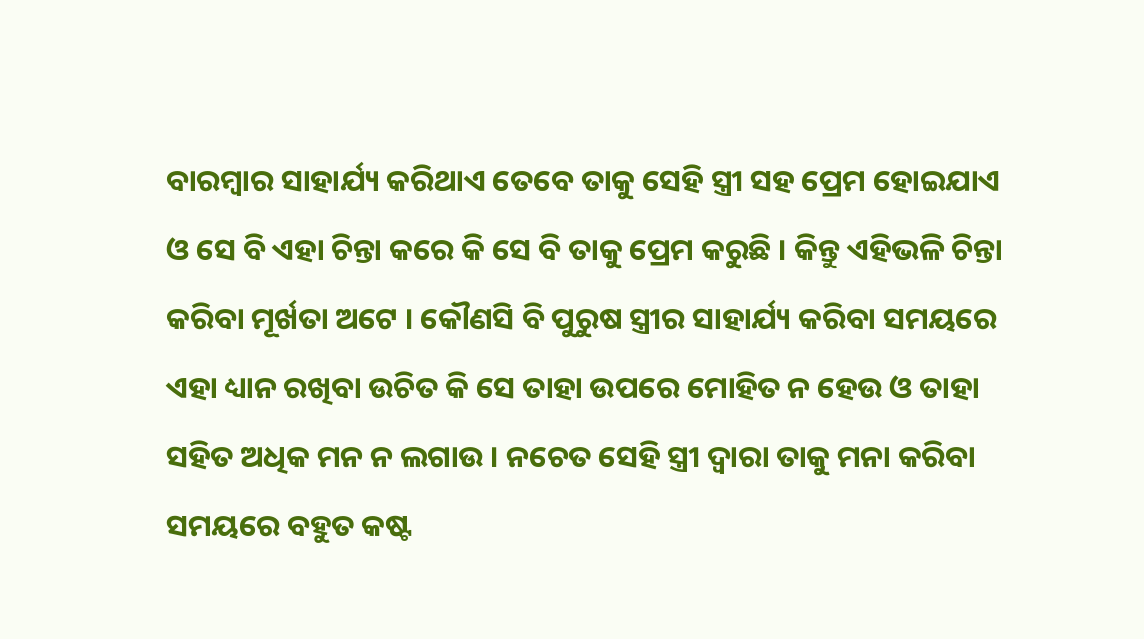ବାରମ୍ବାର ସାହାର୍ଯ୍ୟ କରିଥାଏ ତେବେ ତାକୁ ସେହି ସ୍ତ୍ରୀ ସହ ପ୍ରେମ ହୋଇଯାଏ ଓ ସେ ବି ଏହା ଚିନ୍ତା କରେ କି ସେ ବି ତାକୁ ପ୍ରେମ କରୁଛି । କିନ୍ତୁ ଏହିଭଳି ଚିନ୍ତା କରିବା ମୂର୍ଖତା ଅଟେ । କୌଣସି ବି ପୁରୁଷ ସ୍ତ୍ରୀର ସାହାର୍ଯ୍ୟ କରିବା ସମୟରେ ଏହା ଧ୍ୟାନ ରଖିବା ଉଚିତ କି ସେ ତାହା ଉପରେ ମୋହିତ ନ ହେଉ ଓ ତାହା ସହିତ ଅଧିକ ମନ ନ ଲଗାଉ । ନଚେତ ସେହି ସ୍ତ୍ରୀ ଦ୍ଵାରା ତାକୁ ମନା କରିବା ସମୟରେ ବହୁତ କଷ୍ଟ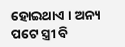ହୋଇଥାଏ । ଅନ୍ୟ ପଟେ ସ୍ତ୍ରୀ ବି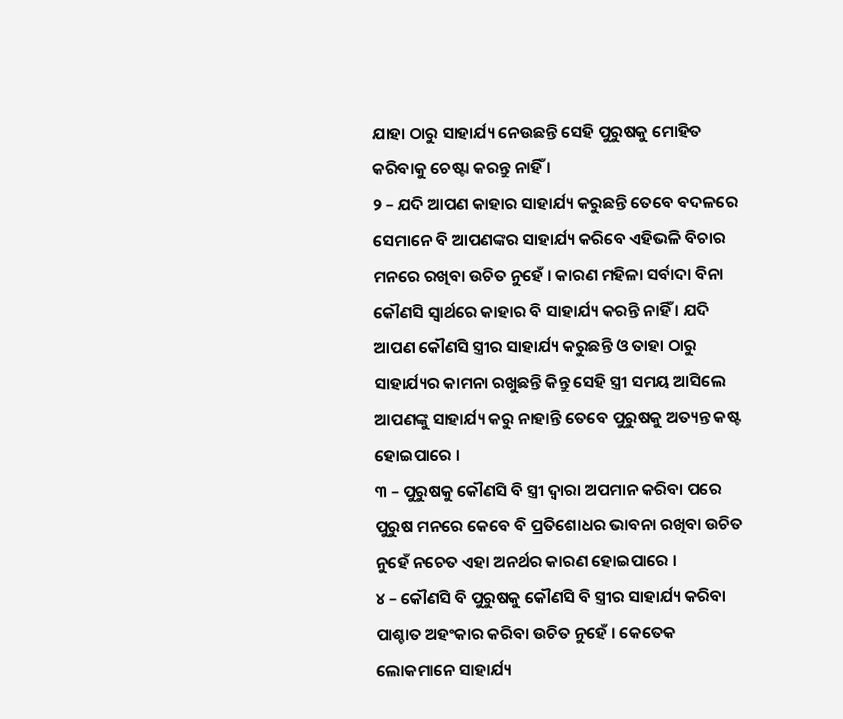ଯାହା ଠାରୁ ସାହାର୍ଯ୍ୟ ନେଉଛନ୍ତି ସେହି ପୁରୁଷକୁ ମୋହିତ କରିବାକୁ ଚେଷ୍ଟା କରନ୍ତୁ ନାହିଁ ।
୨ – ଯଦି ଆପଣ କାହାର ସାହାର୍ଯ୍ୟ କରୁଛନ୍ତି ତେବେ ବଦଳରେ ସେମାନେ ବି ଆପଣଙ୍କର ସାହାର୍ଯ୍ୟ କରିବେ ଏହିଭଳି ବିଚାର ମନରେ ରଖିବା ଉଚିତ ନୁହେଁ । କାରଣ ମହିଳା ସର୍ବାଦା ବିନା କୌଣସି ସ୍ଵାର୍ଥରେ କାହାର ବି ସାହାର୍ଯ୍ୟ କରନ୍ତି ନାହିଁ । ଯଦି ଆପଣ କୌଣସି ସ୍ତ୍ରୀର ସାହାର୍ଯ୍ୟ କରୁଛନ୍ତି ଓ ତାହା ଠାରୁ ସାହାର୍ଯ୍ୟର କାମନା ରଖୁଛନ୍ତି କିନ୍ତୁ ସେହି ସ୍ତ୍ରୀ ସମୟ ଆସିଲେ ଆପଣଙ୍କୁ ସାହାର୍ଯ୍ୟ କରୁ ନାହାନ୍ତି ତେବେ ପୁରୁଷକୁ ଅତ୍ୟନ୍ତ କଷ୍ଟ ହୋଇପାରେ ।
୩ – ପୁରୁଷକୁ କୌଣସି ବି ସ୍ତ୍ରୀ ଦ୍ଵାରା ଅପମାନ କରିବା ପରେ ପୁରୁଷ ମନରେ କେବେ ବି ପ୍ରତିଶୋଧର ଭାବନା ରଖିବା ଉଚିତ ନୁହେଁ ନଚେତ ଏହା ଅନର୍ଥର କାରଣ ହୋଇପାରେ ।
୪ – କୌଣସି ବି ପୁରୁଷକୁ କୌଣସି ବି ସ୍ତ୍ରୀର ସାହାର୍ଯ୍ୟ କରିବା ପାଶ୍ଚାତ ଅହଂକାର କରିବା ଉଚିତ ନୁହେଁ । କେତେକ ଲୋକମାନେ ସାହାର୍ଯ୍ୟ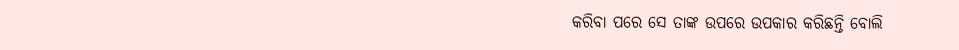କରିବା ପରେ ସେ ତାଙ୍କ ଉପରେ ଉପକାର କରିଛନ୍ତି ବୋଲି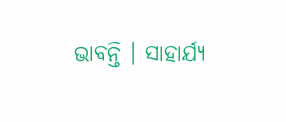ଭାବନ୍ତି । ସାହାର୍ଯ୍ୟ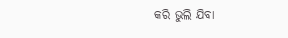କରି ଭୁଲି ଯିବା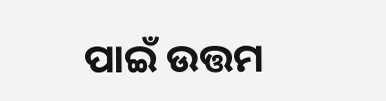ପାଇଁ ଉତ୍ତମ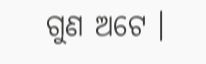ଗୁଣ ଅଟେ ।